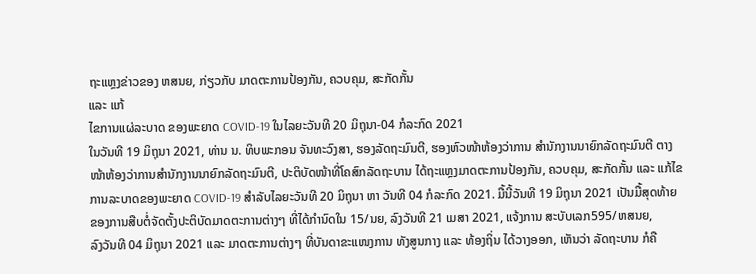ຖະແຫຼງຂ່າວຂອງ ຫສນຍ, ກ່ຽວກັບ ມາດຕະການປ້ອງກັນ, ຄວບຄຸມ, ສະກັດກັ້ນ
ແລະ ແກ້
ໄຂການແຜ່ລະບາດ ຂອງພະຍາດ COVID-19 ໃນໄລຍະວັນທີ 20 ມິຖຸນາ-04 ກໍລະກົດ 2021
ໃນວັນທີ 19 ມິຖຸນາ 2021, ທ່ານ ນ. ທິບພະກອນ ຈັນທະວົງສາ, ຮອງລັດຖະມົນຕີ, ຮອງຫົວໜ້າຫ້ອງວ່າການ ສຳນັກງານນາຍົກລັດຖະມົນຕີ ຕາງ
ໜ້າຫ້ອງວ່າການສຳນັກງານນາຍົກລັດຖະມົນຕີ, ປະຕິບັດໜ້າທີ່ໂຄສົກລັດຖະບານ ໄດ້ຖະແຫຼງມາດຕະການປ້ອງກັນ, ຄວບຄຸມ, ສະກັດກັ້ນ ແລະ ແກ້ໄຂ
ການລະບາດຂອງພະຍາດ COVID-19 ສຳລັບໄລຍະວັນທີ 20 ມິຖຸນາ ຫາ ວັນທີ 04 ກໍລະກົດ 2021. ມື້ນີ້ວັນທີ 19 ມິຖຸນາ 2021 ເປັນມື້ສຸດທ້າຍ
ຂອງການສືບຕໍ່ຈັດຕັ້ງປະຕິບັດມາດຕະການຕ່າງໆ ທີ່ໄດ້ກຳນົດໃນ 15/ນຍ, ລົງວັນທີ 21 ເມສາ 2021, ແຈ້ງການ ສະບັບເລກ595/ຫສນຍ,
ລົງວັນທີ 04 ມິຖຸນາ 2021 ແລະ ມາດຕະການຕ່າງໆ ທີ່ບັນດາຂະແໜງການ ທັງສູນກາງ ແລະ ທ້ອງຖິ່ນ ໄດ້ວາງອອກ, ເຫັນວ່າ ລັດຖະບານ ກໍຄື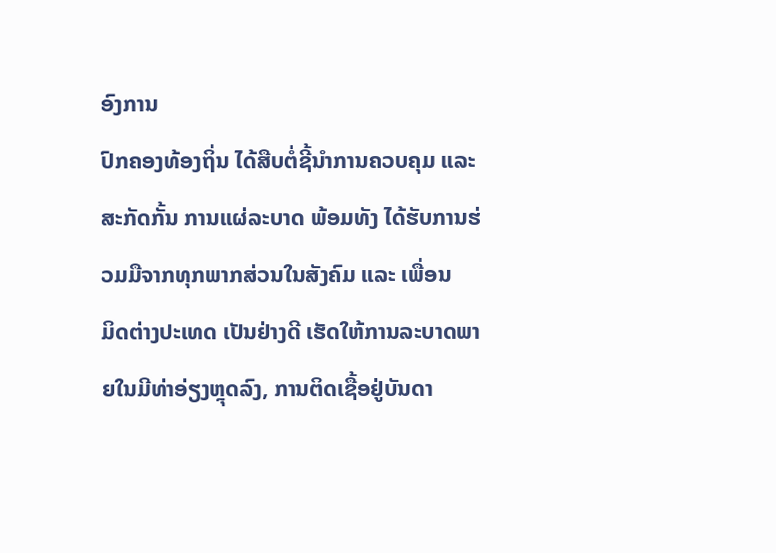ອົງການ
ປົກຄອງທ້ອງຖິ່ນ ໄດ້ສືບຕໍ່ຊີ້ນຳການຄວບຄຸມ ແລະ ສະກັດກັ້ນ ການແຜ່ລະບາດ ພ້ອມທັງ ໄດ້ຮັບການຮ່ວມມືຈາກທຸກພາກສ່ວນໃນສັງຄົມ ແລະ ເພື່ອນ
ມິດຕ່າງປະເທດ ເປັນຢ່າງດີ ເຮັດໃຫ້ການລະບາດພາຍໃນມີທ່າອ່ຽງຫຼຸດລົງ, ການຕິດເຊື້ອຢູ່ບັນດາ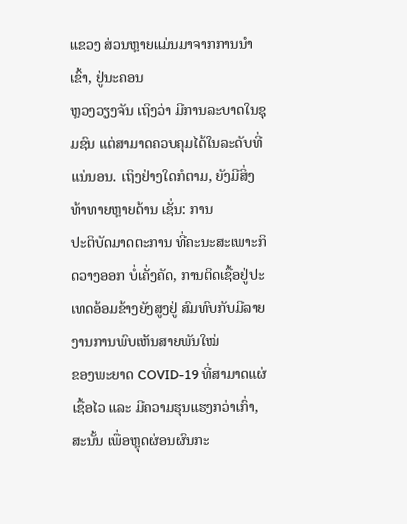ແຂວງ ສ່ວນຫຼາຍແມ່ນມາຈາກການນຳເຂົ້າ, ຢູ່ນະຄອນ
ຫຼວງວຽງຈັນ ເຖິງວ່າ ມີການລະບາດໃນຊຸມຊົນ ແຕ່ສາມາດຄວບຄຸມໄດ້ໃນລະດັບທີ່ແນ່ນອນ. ເຖິງຢ່າງໃດກໍຕາມ, ຍັງມີສິ່ງທ້າທາຍຫຼາຍດ້ານ ເຊັ່ນ: ການ
ປະຕິບັດມາດຕະການ ທີ່ຄະນະສະເພາະກິດວາງອອກ ບໍ່ເຄັ່ງຄັດ, ການຕິດເຊື້ອຢູ່ປະເທດອ້ອມຂ້າງຍັງສູງຢູ່ ສົມທົບກັບມີລາຍງານການພົບເຫັນສາຍພັນໃໝ່
ຂອງພະຍາດ COVID-19 ທີ່ສາມາດແຜ່ເຊື້ອໄວ ແລະ ມີຄວາມຮຸນແຮງກວ່າເກົ່າ, ສະນັ້ນ ເພື່ອຫຼຸດຜ່ອນຜົນກະ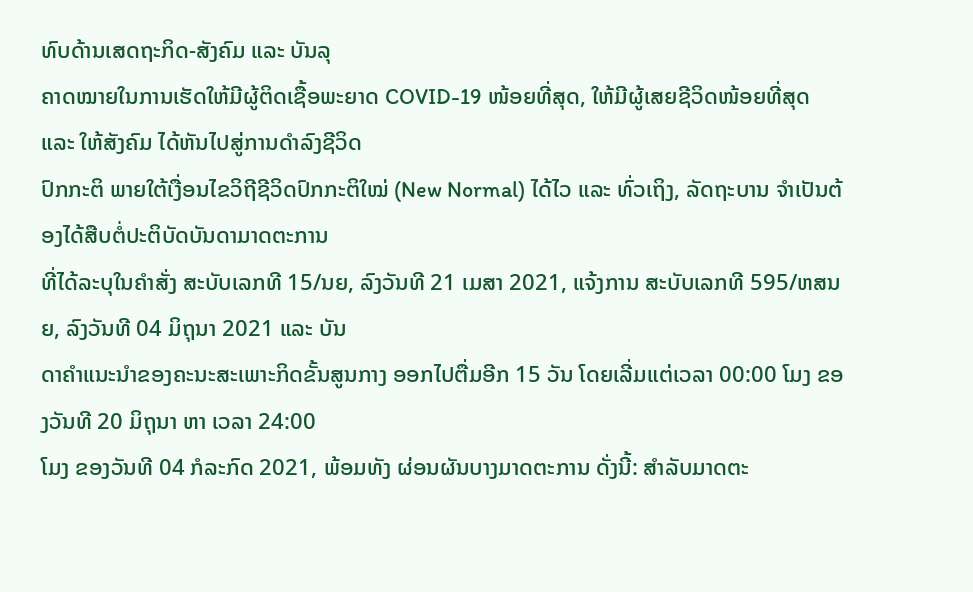ທົບດ້ານເສດຖະກິດ-ສັງຄົມ ແລະ ບັນລຸ
ຄາດໝາຍໃນການເຮັດໃຫ້ມີຜູ້ຕິດເຊື້ອພະຍາດ COVID-19 ໜ້ອຍທີ່ສຸດ, ໃຫ້ມີຜູ້ເສຍຊີວິດໜ້ອຍທີ່ສຸດ ແລະ ໃຫ້ສັງຄົມ ໄດ້ຫັນໄປສູ່ການດຳລົງຊີວິດ
ປົກກະຕິ ພາຍໃຕ້ເງື່ອນໄຂວິຖີຊີວິດປົກກະຕິໃໝ່ (New Normal) ໄດ້ໄວ ແລະ ທົ່ວເຖິງ, ລັດຖະບານ ຈຳເປັນຕ້ອງໄດ້ສືບຕໍ່ປະຕິບັດບັນດາມາດຕະການ
ທີ່ໄດ້ລະບຸໃນຄຳສັ່ງ ສະບັບເລກທີ 15/ນຍ, ລົງວັນທີ 21 ເມສາ 2021, ແຈ້ງການ ສະບັບເລກທີ 595/ຫສນຍ, ລົງວັນທີ 04 ມິຖຸນາ 2021 ແລະ ບັນ
ດາຄໍາແນະນໍາຂອງຄະນະສະເພາະກິດຂັ້ນສູນກາງ ອອກໄປຕື່ມອີກ 15 ວັນ ໂດຍເລີ່ມແຕ່ເວລາ 00:00 ໂມງ ຂອງວັນທີ 20 ມິຖຸນາ ຫາ ເວລາ 24:00
ໂມງ ຂອງວັນທີ 04 ກໍລະກົດ 2021, ພ້ອມທັງ ຜ່ອນຜັນບາງມາດຕະການ ດັ່ງນີ້: ສຳລັບມາດຕະ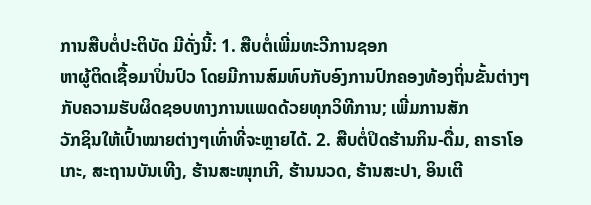ການສືບຕໍ່ປະຕິບັດ ມີດັ່ງນີ້: 1. ສືບຕໍ່ເພີ່ມທະວີການຊອກ
ຫາຜູ້ຕິດເຊື້ອມາປິ່ນປົວ ໂດຍມີການສົມທົບກັບອົງການປົກຄອງທ້ອງຖິ່ນຂັ້ນຕ່າງໆ ກັບຄວາມຮັບຜິດຊອບທາງການແພດດ້ວຍທຸກວິທີການ; ເພີ່ມການສັກ
ວັກຊິນໃຫ້ເປົ້າໝາຍຕ່າງໆເທົ່າທີ່ຈະຫຼາຍໄດ້. 2. ສືບຕໍ່ປິດຮ້ານກິນ-ດື່ມ, ຄາຣາໂອເກະ, ສະຖານບັນເທີງ, ຮ້ານສະໜຸກເກີ, ຮ້ານນວດ, ຮ້ານສະປາ, ອິນເຕີ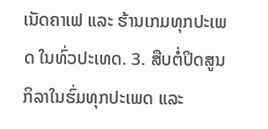ເນັດຄາເຟ ແລະ ຮ້ານເກມທຸກປະເພດ ໃນທົ່ວປະເທດ. 3. ສືບຕໍ່ປິດສູນກິລາໃນຮົ່ມທຸກປະເພດ ແລະ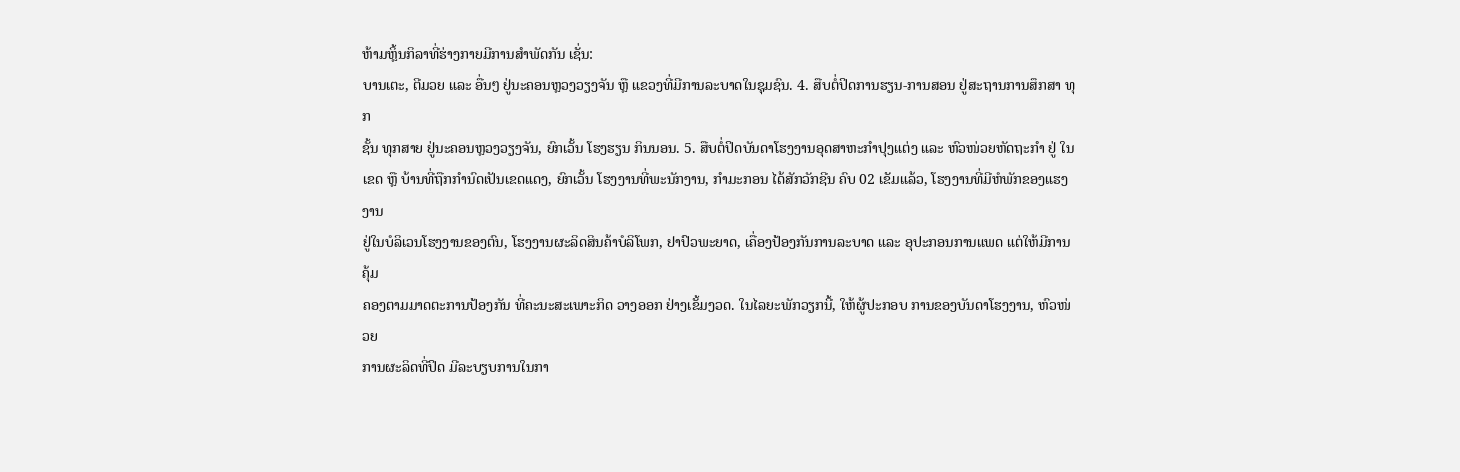ຫ້າມຫຼິ້ນກິລາທີ່ຮ່າງກາຍມີການສຳພັດກັນ ເຊັ່ນ:
ບານເຕະ, ຕີມວຍ ແລະ ອື່ນໆ ຢູ່ນະຄອນຫຼວງວຽງຈັນ ຫຼື ແຂວງທີ່ມີການລະບາດໃນຊຸມຊົນ. 4. ສືບຕໍ່ປິດການຮຽນ-ການສອນ ຢູ່ສະຖານການສຶກສາ ທຸກ
ຊັ້ນ ທຸກສາຍ ຢູ່ນະຄອນຫຼວງວຽງຈັນ, ຍົກເວັ້ນ ໂຮງຮຽນ ກິນນອນ. 5. ສືບຕໍ່ປິດບັນດາໂຮງງານອຸດສາຫະກຳປຸງແຕ່ງ ແລະ ຫົວໜ່ວຍຫັດຖະກຳ ຢູ່ ໃນ
ເຂດ ຫຼື ບ້ານທີ່ຖືກກຳນົດເປັນເຂດແດງ, ຍົກເວັ້ນ ໂຮງງານທີ່ພະນັກງານ, ກໍາມະກອນ ໄດ້ສັກວັກຊີນ ຄົບ 02 ເຂັມແລ້ວ, ໂຮງງານທີ່ມີຫໍພັກຂອງແຮງງານ
ຢູ່ໃນບໍລິເວນໂຮງງານຂອງຕົນ, ໂຮງງານຜະລິດສິນຄ້າບໍລິໂພກ, ຢາປົວພະຍາດ, ເຄື່ອງປ້ອງກັນການລະບາດ ແລະ ອຸປະກອນການແພດ ແຕ່ໃຫ້ມີການຄຸ້ມ
ຄອງຕາມມາດຕະການປ້ອງກັນ ທີ່ຄະນະສະເພາະກິດ ວາງອອກ ຢ່າງເຂັ້ມງວດ. ໃນໄລຍະພັກວຽກນີ້, ໃຫ້ຜູ້ປະກອບ ການຂອງບັນດາໂຮງງານ, ຫົວໜ່ວຍ
ການຜະລິດທີ່ປິດ ມີລະບຽບການໃນກາ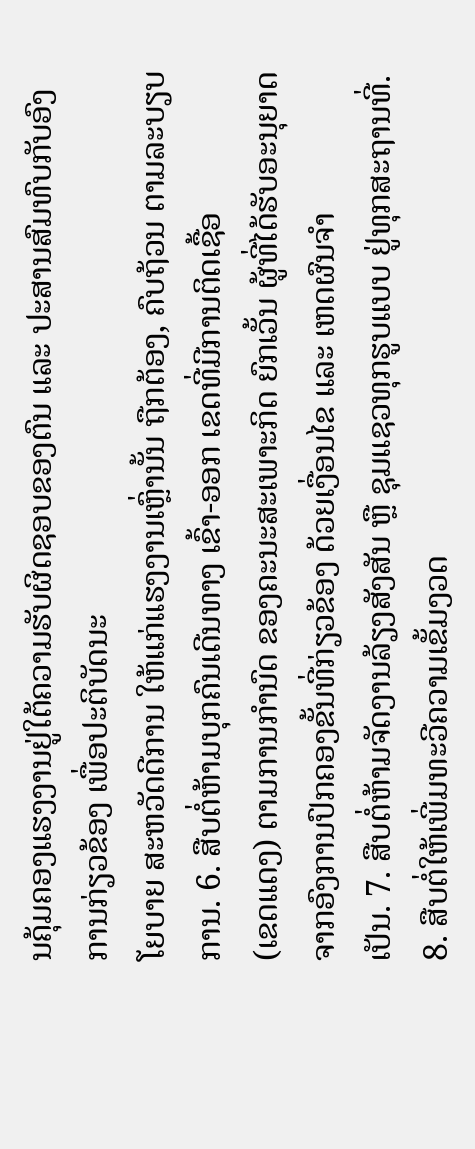ນຄຸ້ມຄອງແຮງງານຢູ່ໃຕ້ຄວາມຮັບຜິດຊອບຂອງຕົນ ແລະ ປະສານສົມທົບກັບອົງການກ່ຽວຂ້ອງ ເພື່ອປະຕິບັດນະ
ໂຍບາຍ ສະຫວັດດີການ ໃຫ້ແກ່ແຮງງານເຫຼົ່ານັ້ນ ຖືກຕ້ອງ, ຄົບຖ້ວນ ຕາມລະບຽບການ. 6. ສືບຕໍ່ຫ້າມບຸກຄົນເດີນທາງ ເຂົ້າ-ອອກ ເຂດທີ່ມີການຕິດເຊື້ອ
(ເຂດແດງ) ຕາມການກໍານົດ ຂອງຄະນະສະເພາະກິດ ຍົກເວັ້ນ ຜູ້ທີ່ໄດ້ຮັບອະນຸຍາດຈາກອົງການປົກຄອງຂັ້ນທີ່ກ່ຽວຂ້ອງ ດ້ວຍເງື່ອນໄຂ ແລະ ເຫດຜົນຈຳ
ເປັນ. 7. ສືບຕໍ່ຫ້າມຈັດງານລ້ຽງສັງສັນ ຫຼື ຊຸມແຊວທຸກຮູບແບບ ຢູ່ທຸກສະຖານທີ່. 8. ສືບຕໍ່ໃຫ້ເພີ່ມທະວີຄວາມເຂັ້ມງວດ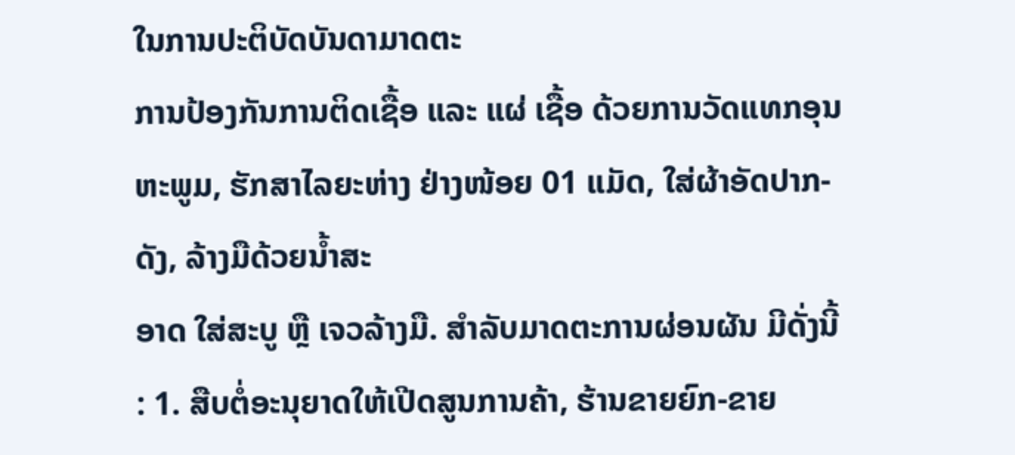ໃນການປະຕິບັດບັນດາມາດຕະ
ການປ້ອງກັນການຕິດເຊື້ອ ແລະ ແຜ່ ເຊື້ອ ດ້ວຍການວັດແທກອຸນຫະພູມ, ຮັກສາໄລຍະຫ່າງ ຢ່າງໜ້ອຍ 01 ແມັດ, ໃສ່ຜ້າອັດປາກ-ດັງ, ລ້າງມືດ້ວຍນໍ້າສະ
ອາດ ໃສ່ສະບູ ຫຼື ເຈວລ້າງມື. ສຳລັບມາດຕະການຜ່ອນຜັນ ມີດັ່ງນີ້ : 1. ສືບຕໍ່ອະນຸຍາດໃຫ້ເປີດສູນການຄ້າ, ຮ້ານຂາຍຍົກ-ຂາຍ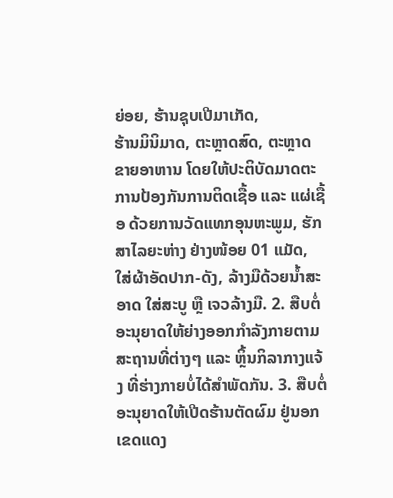ຍ່ອຍ, ຮ້ານຊຸບເປີມາເກັດ,
ຮ້ານມິນິມາດ, ຕະຫຼາດສົດ, ຕະຫຼາດຂາຍອາຫານ ໂດຍໃຫ້ປະຕິບັດມາດຕະການປ້ອງກັນການຕິດເຊື້ອ ແລະ ແຜ່ເຊື້ອ ດ້ວຍການວັດແທກອຸນຫະພູມ, ຮັກ
ສາໄລຍະຫ່າງ ຢ່າງໜ້ອຍ 01 ແມັດ, ໃສ່ຜ້າອັດປາກ-ດັງ, ລ້າງມືດ້ວຍນໍ້າສະອາດ ໃສ່ສະບູ ຫຼື ເຈວລ້າງມື. 2. ສືບຕໍ່ອະນຸຍາດໃຫ້ຍ່າງອອກກຳລັງກາຍຕາມ
ສະຖານທີ່ຕ່າງໆ ແລະ ຫຼິ້ນກິລາກາງແຈ້ງ ທີ່ຮ່າງກາຍບໍ່ໄດ້ສຳພັດກັນ. 3. ສືບຕໍ່ອະນຸຍາດໃຫ້ເປີດຮ້ານຕັດຜົມ ຢູ່ນອກເຂດແດງ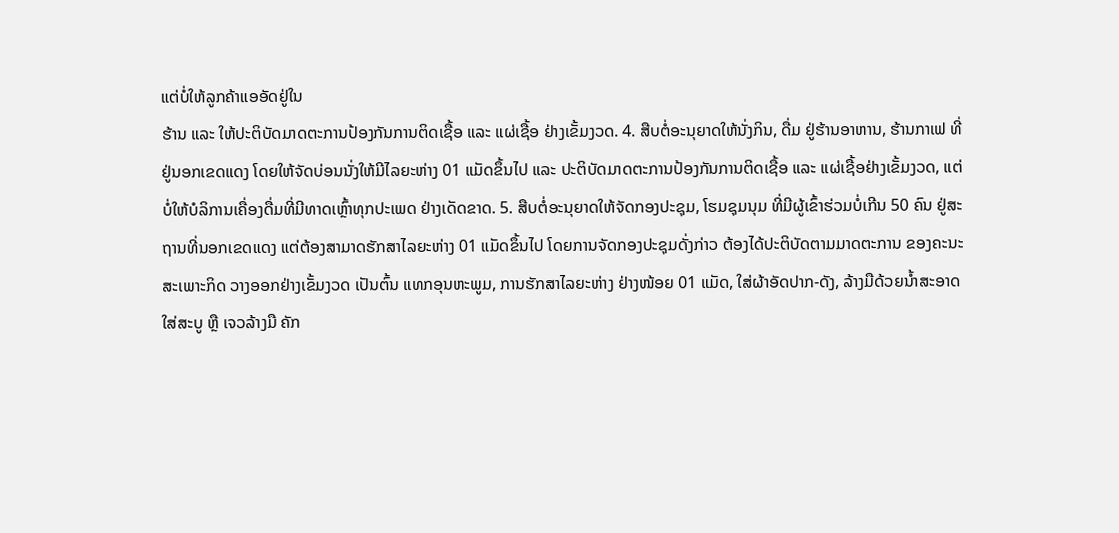ແຕ່ບໍ່ໃຫ້ລູກຄ້າແອອັດຢູ່ໃນ
ຮ້ານ ແລະ ໃຫ້ປະຕິບັດມາດຕະການປ້ອງກັນການຕິດເຊື້ອ ແລະ ແຜ່ເຊື້ອ ຢ່າງເຂັ້ມງວດ. 4. ສືບຕໍ່ອະນຸຍາດໃຫ້ນັ່ງກິນ, ດື່ມ ຢູ່ຮ້ານອາຫານ, ຮ້ານກາເຟ ທີ່
ຢູ່ນອກເຂດແດງ ໂດຍໃຫ້ຈັດບ່ອນນັ່ງໃຫ້ມີໄລຍະຫ່າງ 01 ແມັດຂຶ້ນໄປ ແລະ ປະຕິບັດມາດຕະການປ້ອງກັນການຕິດເຊື້ອ ແລະ ແຜ່ເຊື້ອຢ່າງເຂັ້ມງວດ, ແຕ່
ບໍ່ໃຫ້ບໍລິການເຄື່ອງດື່ມທີ່ມີທາດເຫຼົ້າທຸກປະເພດ ຢ່າງເດັດຂາດ. 5. ສືບຕໍ່ອະນຸຍາດໃຫ້ຈັດກອງປະຊຸມ, ໂຮມຊຸມນຸມ ທີ່ມີຜູ້ເຂົ້າຮ່ວມບໍ່ເກີນ 50 ຄົນ ຢູ່ສະ
ຖານທີ່ນອກເຂດແດງ ແຕ່ຕ້ອງສາມາດຮັກສາໄລຍະຫ່າງ 01 ແມັດຂຶ້ນໄປ ໂດຍການຈັດກອງປະຊຸມດັ່ງກ່າວ ຕ້ອງໄດ້ປະຕິບັດຕາມມາດຕະການ ຂອງຄະນະ
ສະເພາະກິດ ວາງອອກຢ່າງເຂັ້ມງວດ ເປັນຕົ້ນ ແທກອຸນຫະພູມ, ການຮັກສາໄລຍະຫ່າງ ຢ່າງໜ້ອຍ 01 ແມັດ, ໃສ່ຜ້າອັດປາກ-ດັງ, ລ້າງມືດ້ວຍນໍ້າສະອາດ
ໃສ່ສະບູ ຫຼື ເຈວລ້າງມື ຄັກ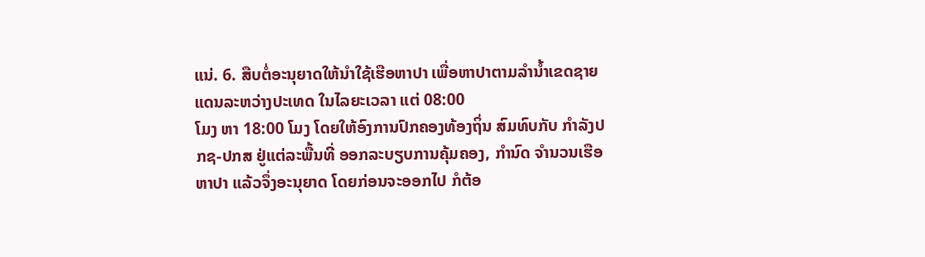ແນ່. 6. ສືບຕໍ່ອະນຸຍາດໃຫ້ນຳໃຊ້ເຮືອຫາປາ ເພື່ອຫາປາຕາມລຳນໍ້າເຂດຊາຍແດນລະຫວ່າງປະເທດ ໃນໄລຍະເວລາ ແຕ່ 08:00
ໂມງ ຫາ 18:00 ໂມງ ໂດຍໃຫ້ອົງການປົກຄອງທ້ອງຖິ່ນ ສົມທົບກັບ ກໍາລັງປກຊ-ປກສ ຢູ່ແຕ່ລະພື້ນທີ່ ອອກລະບຽບການຄຸ້ມຄອງ, ກຳນົດ ຈຳນວນເຮືອ
ຫາປາ ແລ້ວຈຶ່ງອະນຸຍາດ ໂດຍກ່ອນຈະອອກໄປ ກໍຕ້ອ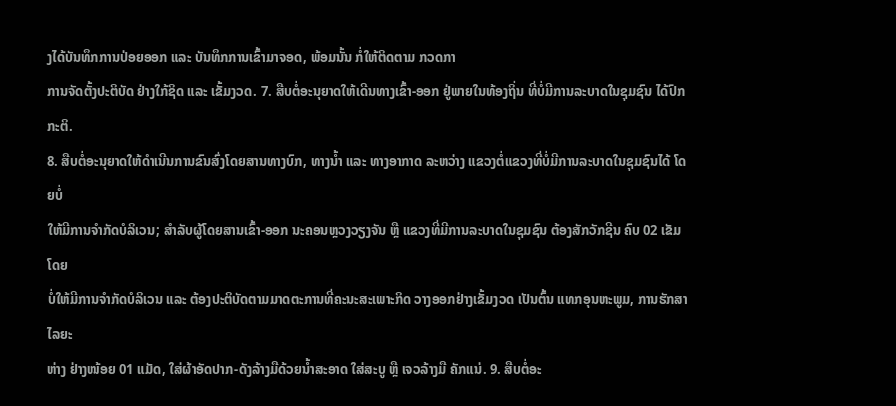ງໄດ້ບັນທຶກການປ່ອຍອອກ ແລະ ບັນທຶກການເຂົ້າມາຈອດ, ພ້ອມນັ້ນ ກໍ່ໃຫ້ຕິດຕາມ ກວດກາ
ການຈັດຕັ້ງປະຕິບັດ ຢ່າງໃກ້ຊິດ ແລະ ເຂັ້ມງວດ. 7. ສືບຕໍ່ອະນຸຍາດໃຫ້ເດີນທາງເຂົ້າ-ອອກ ຢູ່ພາຍໃນທ້ອງຖິ່ນ ທີ່ບໍ່ມີການລະບາດໃນຊຸມຊົນ ໄດ້ປົກກະຕິ.
8. ສືບຕໍ່ອະນຸຍາດໃຫ້ດຳເນີນການຂົນສົ່ງໂດຍສານທາງບົກ, ທາງນໍ້າ ແລະ ທາງອາກາດ ລະຫວ່າງ ແຂວງຕໍ່ແຂວງທີ່ບໍ່ມີການລະບາດໃນຊຸມຊົນໄດ້ ໂດຍບໍ່
ໃຫ້ມີການຈຳກັດບໍລິເວນ; ສຳລັບຜູ້ໂດຍສານເຂົ້າ-ອອກ ນະຄອນຫຼວງວຽງຈັນ ຫຼື ແຂວງທີ່ມີການລະບາດໃນຊຸມຊົນ ຕ້ອງສັກວັກຊີນ ຄົບ 02 ເຂັມ ໂດຍ
ບໍ່ໃຫ້ມີການຈຳກັດບໍລິເວນ ແລະ ຕ້ອງປະຕິບັດຕາມມາດຕະການທີ່ຄະນະສະເພາະກິດ ວາງອອກຢ່າງເຂັ້ມງວດ ເປັນຕົ້ນ ແທກອຸນຫະພູມ, ການຮັກສາໄລຍະ
ຫ່າງ ຢ່າງໜ້ອຍ 01 ແມັດ, ໃສ່ຜ້າອັດປາກ-ດັງລ້າງມືດ້ວຍນໍ້າສະອາດ ໃສ່ສະບູ ຫຼື ເຈວລ້າງມື ຄັກແນ່. 9. ສືບຕໍ່ອະ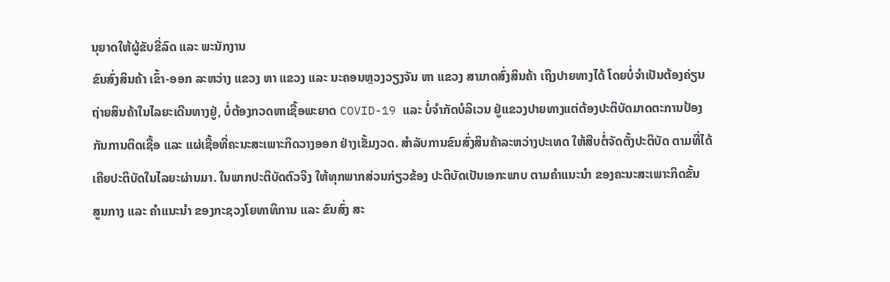ນຸຍາດໃຫ້ຜູ້ຂັບຂີ່ລົດ ແລະ ພະນັກງານ
ຂົນສົ່ງສິນຄ້າ ເຂົ້າ-ອອກ ລະຫວ່າງ ແຂວງ ຫາ ແຂວງ ແລະ ນະຄອນຫຼວງວຽງຈັນ ຫາ ແຂວງ ສາມາດສົ່ງສິນຄ້າ ເຖິງປາຍທາງໄດ້ ໂດຍບໍ່ຈຳເປັນຕ້ອງຄ່ຽນ
ຖ່າຍສິນຄ້າໃນໄລຍະເດີນທາງຢູ່, ບໍ່ຕ້ອງກວດຫາເຊື້ອພະຍາດ COVID-19 ແລະ ບໍ່ຈຳກັດບໍລິເວນ ຢູ່ແຂວງປາຍທາງແຕ່ຕ້ອງປະຕິບັດມາດຕະການປ້ອງ
ກັນການຕິດເຊື້ອ ແລະ ແຜ່ເຊື້ອທີ່ຄະນະສະເພາະກິດວາງອອກ ຢ່າງເຂັ້ມງວດ. ສຳລັບການຂົນສົ່ງສິນຄ້າລະຫວ່າງປະເທດ ໃຫ້ສືບຕໍ່ຈັດຕັ້ງປະຕິບັດ ຕາມທີ່ໄດ້
ເຄີຍປະຕິບັດໃນໄລຍະຜ່ານມາ. ໃນພາກປະຕິບັດຕົວຈິງ ໃຫ້ທຸກພາກສ່ວນກ່ຽວຂ້ອງ ປະຕິບັດເປັນເອກະພາບ ຕາມຄຳແນະນຳ ຂອງຄະນະສະເພາະກິດຂັ້ນ
ສູນກາງ ແລະ ຄຳແນະນຳ ຂອງກະຊວງໂຍທາທິການ ແລະ ຂົນສົ່ງ ສະ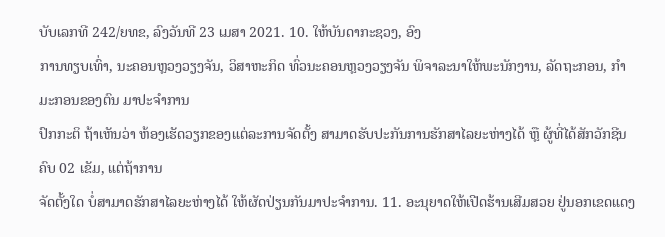ບັບເລກທີ 242/ຍທຂ, ລົງວັນທີ 23 ເມສາ 2021. 10. ໃຫ້ບັນດາກະຊວງ, ອົງ
ການທຽບເທົ່າ, ນະຄອນຫຼວງວຽງຈັນ, ວິສາຫະກິດ ທົ່ວນະຄອນຫຼວງວຽງຈັນ ພິຈາລະນາໃຫ້ພະນັກງານ, ລັດຖະກອນ, ກຳມະກອນຂອງຕົນ ມາປະຈຳການ
ປົກກະຕິ ຖ້າເຫັນວ່າ ຫ້ອງເຮັດວຽກຂອງແຕ່ລະການຈັດຕັ້ງ ສາມາດຮັບປະກັນການຮັກສາໄລຍະຫ່າງໄດ້ ຫຼື ຜູ້ທີ່ໄດ້ສັກວັກຊີນ ຄົບ 02 ເຂັມ, ແຕ່ຖ້າການ
ຈັດຕັ້ງໃດ ບໍ່ສາມາດຮັກສາໄລຍະຫ່າງໄດ້ ໃຫ້ຜັດປ່ຽນກັນມາປະຈຳການ. 11. ອະນຸຍາດໃຫ້ເປີດຮ້ານເສີມສວຍ ຢູ່ນອກເຂດແດງ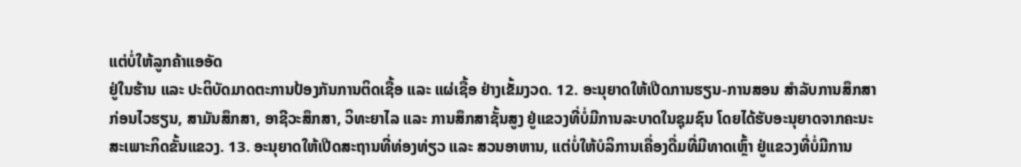ແຕ່ບໍ່ໃຫ້ລູກຄ້າແອອັດ
ຢູ່ໃນຮ້ານ ແລະ ປະຕິບັດມາດຕະການປ້ອງກັນການຕິດເຊື້ອ ແລະ ແຜ່ເຊື້ອ ຢ່າງເຂັ້ມງວດ. 12. ອະນຸຍາດໃຫ້ເປີດການຮຽນ-ການສອນ ສຳລັບການສຶກສາ
ກ່ອນໄວຮຽນ, ສາມັນສຶກສາ, ອາຊີວະສຶກສາ, ວິທະຍາໄລ ແລະ ການສຶກສາຊັ້ນສູງ ຢູ່ແຂວງທີ່ບໍ່ມີການລະບາດໃນຊຸມຊົນ ໂດຍໄດ້ຮັບອະນຸຍາດຈາກຄະນະ
ສະເພາະກິດຂັ້ນແຂວງ. 13. ອະນຸຍາດໃຫ້ເປີດສະຖານທີ່ທ່ອງທ່ຽວ ແລະ ສວນອາຫານ, ແຕ່ບໍ່ໃຫ້ບໍລິການເຄື່ອງດື່ມທີ່ມີທາດເຫຼົ້າ ຢູ່ແຂວງທີ່ບໍ່ມີການ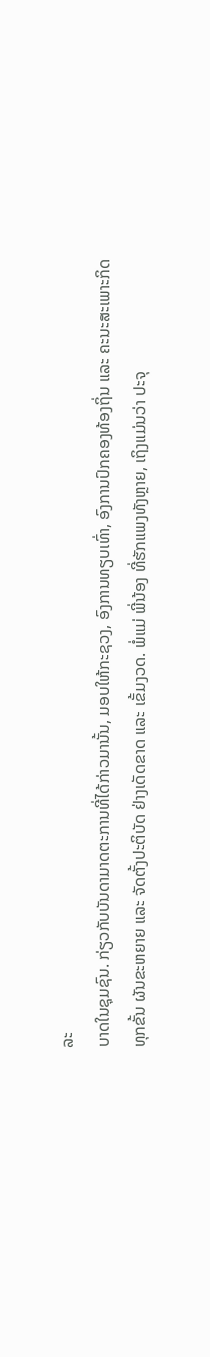ລະ
ບາດໃນຊຸມຊົນ. ກ່ຽວກັບບັນດາມາດຕະການທີ່ໄດ້ກ່າວມານັ້ນ, ມອບໃຫ້ກະຊວງ, ອົງການທຽບເທົ່າ, ອົງການປົກຄອງທ້ອງຖິ່ນ ແລະ ຄະນະສະເພາະກິດ
ທຸກຂັ້ນ ຜັນຂະຫຍາຍ ແລະ ຈັດຕັ້ງປະຕິບັດ ຢ່າງເດັດຂາດ ແລະ ເຂັ້ມງວດ. ພໍ່ແມ່ ພີ່ນ້ອງ ທີ່ຮັກແພງທັງຫຼາຍ, ເຖິງແມ່ນວ່າ ປະຈຸ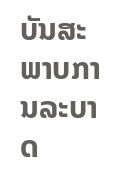ບັນສະພາບການລະບາດ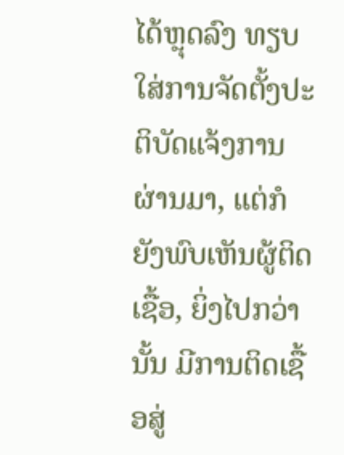ໄດ້ຫຼຸດລົງ ທຽບໃສ່ການຈັດຕັ້ງປະຕິບັດແຈ້ງການຜ່ານມາ, ແຕ່ກໍຍັງພົບເຫັນຜູ້ຕິດເຊື້ອ, ຍິ່ງໄປກວ່ານັ້ນ ມີການຕິດເຊື້ອສູ່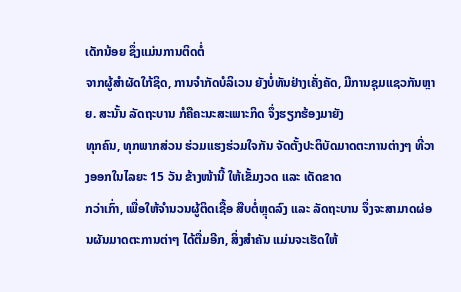ເດັກນ້ອຍ ຊຶ່ງແມ່ນການຕິດຕໍ່
ຈາກຜູ້ສຳຜັດໃກ້ຊິດ, ການຈຳກັດບໍລິເວນ ຍັງບໍ່ທັນຢ່າງເຄັ່ງຄັດ, ມີການຊຸມແຊວກັນຫຼາຍ. ສະນັ້ນ ລັດຖະບານ ກໍຄືຄະນະສະເພາະກິດ ຈຶ່ງຮຽກຮ້ອງມາຍັງ
ທຸກຄົນ, ທຸກພາກສ່ວນ ຮ່ວມແຮງຮ່ວມໃຈກັນ ຈັດຕັ້ງປະຕິບັດມາດຕະການຕ່າງໆ ທີ່ວາງອອກໃນໄລຍະ 15 ວັນ ຂ້າງໜ້ານີ້ ໃຫ້ເຂັ້ມງວດ ແລະ ເດັດຂາດ
ກວ່າເກົ່າ, ເພື່ອໃຫ້ຈຳນວນຜູ້ຕິດເຊື້ອ ສືບຕໍ່ຫຼຸດລົງ ແລະ ລັດຖະບານ ຈຶ່ງຈະສາມາດຜ່ອນຜັນມາດຕະການຕ່າໆ ໄດ້ຕື່ມອີກ, ສິ່ງສຳຄັນ ແມ່ນຈະເຮັດໃຫ້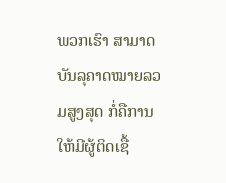ພວກເຮົາ ສາມາດບັນລຸຄາດໝາຍລວມສູງສຸດ ກໍ່ຄືການໃຫ້ມີຜູ້ຕິດເຊື້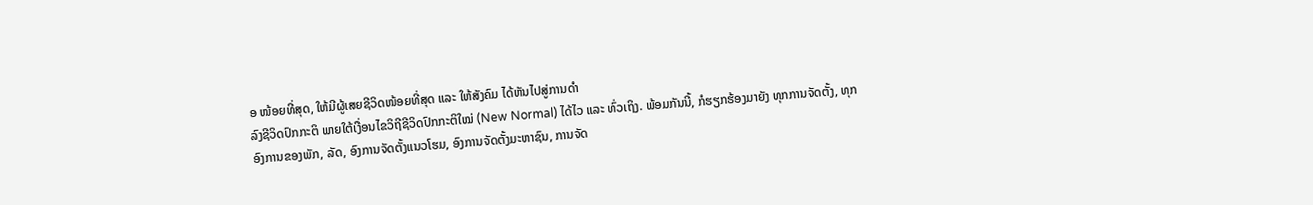ອ ໜ້ອຍທີ່ສຸດ, ໃຫ້ມີຜູ້ເສຍຊີວິດໜ້ອຍທີ່ສຸດ ແລະ ໃຫ້ສັງຄົມ ໄດ້ຫັນໄປສູ່ການດຳ
ລົງຊີວິດປົກກະຕິ ພາຍໃຕ້ເງື່ອນໄຂວິຖີຊີວິດປົກກະຕິໃໝ່ (New Normal) ໄດ້ໄວ ແລະ ທົ່ວເຖິງ. ພ້ອມກັນນີ້, ກໍຮຽກຮ້ອງມາຍັງ ທຸກການຈັດຕັ້ງ, ທຸກ
ອົງການຂອງພັກ, ລັດ, ອົງການຈັດຕັ້ງແນວໂຮມ, ອົງການຈັດຕັ້ງມະຫາຊົນ, ການຈັດ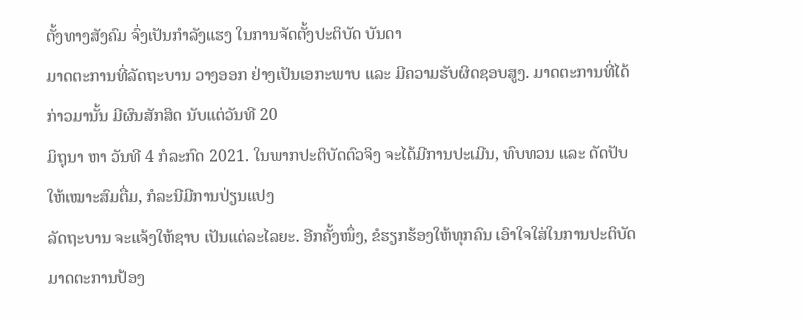ຕັ້ງທາງສັງຄົມ ຈົ່ງເປັນກຳລັງແຮງ ໃນການຈັດຕັ້ງປະຕິບັດ ບັນດາ
ມາດຕະການທີ່ລັດຖະບານ ວາງອອກ ຢ່າງເປັນເອກະພາບ ແລະ ມີຄວາມຮັບຜິດຊອບສູງ. ມາດຕະການທີ່ໄດ້ກ່າວມານັ້ນ ມີຜົນສັກສິດ ນັບແຕ່ວັນທີ 20
ມິຖຸນາ ຫາ ວັນທີ 4 ກໍລະກົດ 2021. ໃນພາກປະຕິບັດຕົວຈິງ ຈະໄດ້ມີການປະເມີນ, ທົບທວນ ແລະ ດັດປັບ ໃຫ້ເໝາະສົມຕື່ມ, ກໍລະນີມີການປ່ຽນແປງ
ລັດຖະບານ ຈະແຈ້ງໃຫ້ຊາບ ເປັນແຕ່ລະໄລຍະ. ອີກຄັ້ງໜຶ່ງ, ຂໍຮຽກຮ້ອງໃຫ້ທຸກຄົນ ເອົາໃຈໃສ່ໃນການປະຕິບັດມາດຕະການປ້ອງ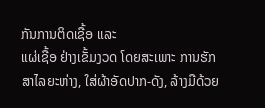ກັນການຕິດເຊື້ອ ແລະ
ແຜ່ເຊື້ອ ຢ່າງເຂັ້ມງວດ ໂດຍສະເພາະ ການຮັກສາໄລຍະຫ່າງ, ໃສ່ຜ້າອັດປາກ-ດັງ, ລ້າງມືດ້ວຍ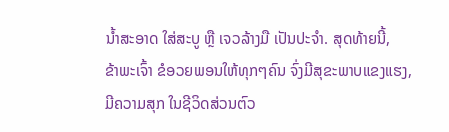ນໍ້າສະອາດ ໃສ່ສະບູ ຫຼື ເຈວລ້າງມື ເປັນປະຈຳ. ສຸດທ້າຍນີ້,
ຂ້າພະເຈົ້າ ຂໍອວຍພອນໃຫ້ທຸກໆຄົນ ຈົ່ງມີສຸຂະພາບແຂງແຮງ, ມີຄວາມສຸກ ໃນຊີວິດສ່ວນຕົວ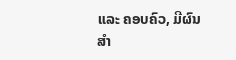ແລະ ຄອບຄົວ, ມີຜົນສຳ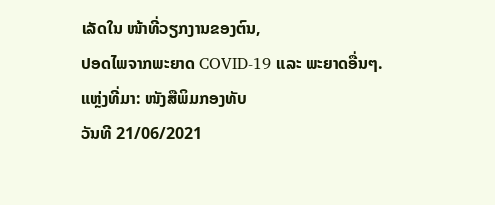ເລັດໃນ ໜ້າທີ່ວຽກງານຂອງຕົນ,
ປອດໄພຈາກພະຍາດ COVID-19 ແລະ ພະຍາດອື່ນໆ.
ແຫຼ່ງທີ່ມາ: ໜັງສືພິມກອງທັບ
ວັນທີ 21/06/2021